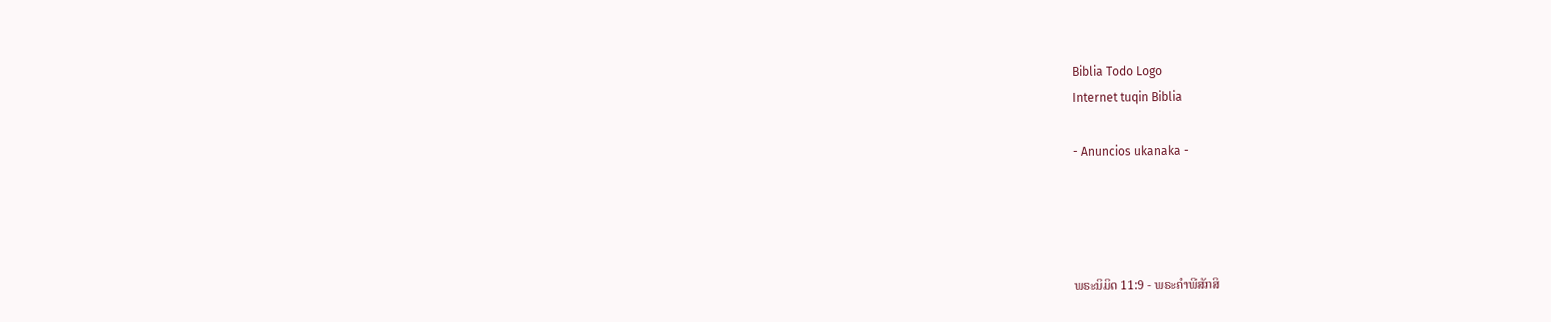Biblia Todo Logo
Internet tuqin Biblia

- Anuncios ukanaka -




ພຣະນິມິດ 11:9 - ພຣະຄຳພີສັກສິ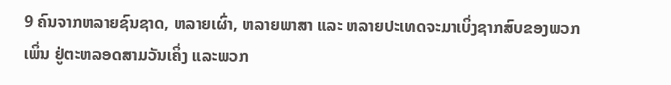9 ຄົນຈາກຫລາຍຊົນຊາດ, ຫລາຍເຜົ່າ, ຫລາຍພາສາ ແລະ ຫລາຍປະເທດຈະມາເບິ່ງຊາກສົບຂອງພວກເພິ່ນ ຢູ່ຕະຫລອດສາມວັນເຄິ່ງ ແລະພວກ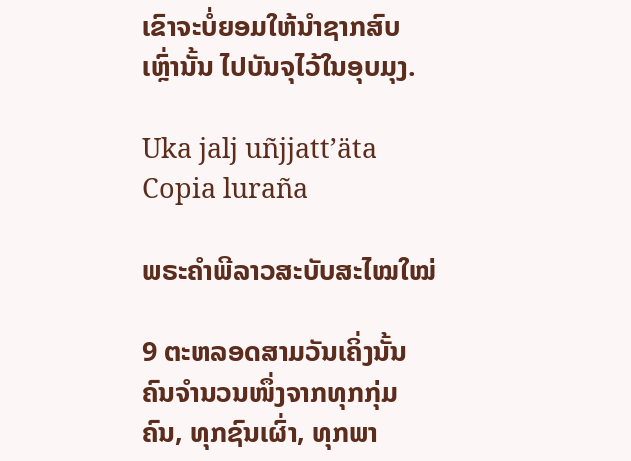ເຂົາຈະບໍ່ຍອມໃຫ້ນຳຊາກສົບເຫຼົ່ານັ້ນ ໄປບັນຈຸໄວ້ໃນອຸບມຸງ.

Uka jalj uñjjattʼäta Copia luraña

ພຣະຄຳພີລາວສະບັບສະໄໝໃໝ່

9 ຕະຫລອດສາມວັນເຄິ່ງນັ້ນຄົນຈຳນວນໜຶ່ງຈາກທຸກກຸ່ມຄົນ, ທຸກຊົນເຜົ່າ, ທຸກພາ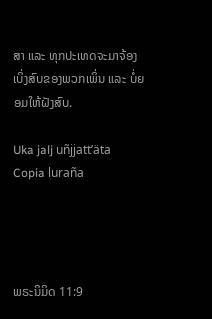ສາ ແລະ ທຸກປະເທດຈະມາຈ້ອງເບິ່ງສົບຂອງພວກເພິ່ນ ແລະ ບໍ່ຍອມໃຫ້ຝັງສົບ.

Uka jalj uñjjattʼäta Copia luraña




ພຣະນິມິດ 11:9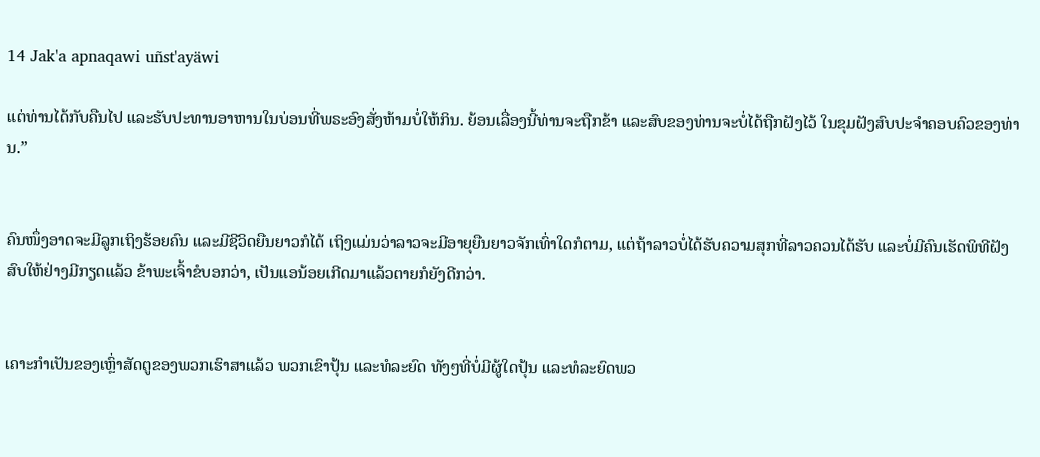14 Jak'a apnaqawi uñst'ayäwi

ແຕ່ທ່ານໄດ້ກັບຄືນໄປ ແລະຮັບປະທານອາຫານໃນບ່ອນທີ່ພຣະອົງສັ່ງຫ້າມບໍ່ໃຫ້ກິນ. ຍ້ອນເລື່ອງນີ້ທ່ານຈະຖືກຂ້າ ແລະສົບຂອງທ່ານຈະບໍ່ໄດ້ຖືກຝັງໄວ້ ໃນຂຸມຝັງສົບປະຈຳຄອບຄົວຂອງທ່ານ.”


ຄົນໜຶ່ງອາດຈະມີລູກເຖິງຮ້ອຍຄົນ ແລະມີຊີວິດຍືນຍາວກໍໄດ້ ເຖິງແມ່ນວ່າລາວຈະມີອາຍຸຍືນຍາວຈັກເທົ່າໃດກໍຕາມ, ແຕ່ຖ້າລາວບໍ່ໄດ້ຮັບຄວາມສຸກທີ່ລາວຄວນໄດ້ຮັບ ແລະບໍ່ມີຄົນເຮັດພິທີຝັງສົບໃຫ້ຢ່າງມີກຽດແລ້ວ ຂ້າພະເຈົ້າຂໍບອກວ່າ, ເປັນແອນ້ອຍເກີດມາແລ້ວຕາຍກໍຍັງດີກວ່າ.


ເຄາະກຳເປັນຂອງເຫຼົ່າສັດຕູຂອງພວກເຮົາສາແລ້ວ ພວກເຂົາປຸ້ນ ແລະທໍລະຍົດ ທັງໆທີ່ບໍ່ມີຜູ້ໃດປຸ້ນ ແລະທໍລະຍົດພວ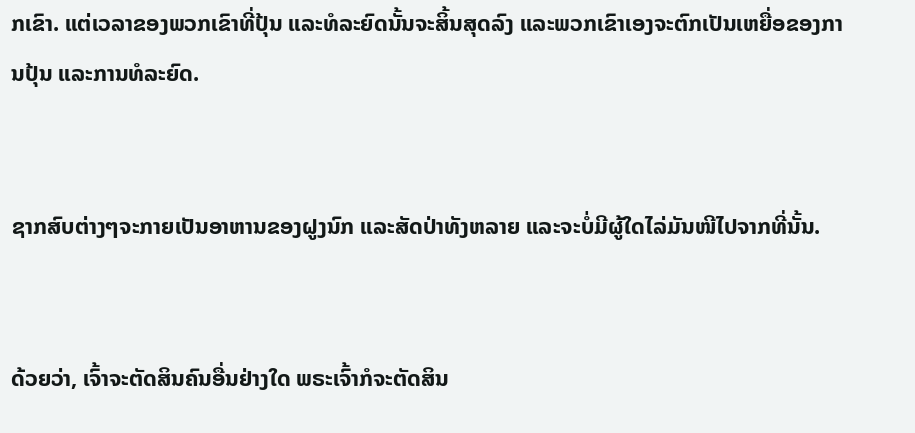ກເຂົາ. ແຕ່ເວລາຂອງພວກເຂົາທີ່ປຸ້ນ ແລະທໍລະຍົດນັ້ນຈະສິ້ນສຸດລົງ ແລະພວກເຂົາເອງຈະຕົກເປັນເຫຍື່ອຂອງການປຸ້ນ ແລະການທໍລະຍົດ.


ຊາກສົບຕ່າງໆຈະກາຍເປັນອາຫານຂອງຝູງນົກ ແລະສັດປ່າທັງຫລາຍ ແລະຈະບໍ່ມີຜູ້ໃດໄລ່ມັນໜີໄປຈາກທີ່ນັ້ນ.


ດ້ວຍວ່າ, ເຈົ້າຈະຕັດສິນຄົນອື່ນຢ່າງໃດ ພຣະເຈົ້າກໍຈະຕັດສິນ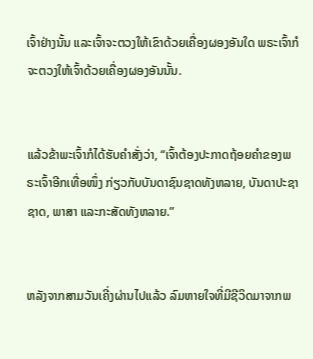ເຈົ້າຢ່າງນັ້ນ ແລະເຈົ້າຈະຕວງໃຫ້ເຂົາດ້ວຍເຄື່ອງຜອງອັນໃດ ພຣະເຈົ້າກໍຈະຕວງໃຫ້ເຈົ້າດ້ວຍເຄື່ອງຜອງອັນນັ້ນ.


ແລ້ວຂ້າພະເຈົ້າກໍໄດ້ຮັບຄຳສັ່ງວ່າ, “ເຈົ້າຕ້ອງປະກາດຖ້ອຍຄຳຂອງພຣະເຈົ້າອີກເທື່ອໜຶ່ງ ກ່ຽວກັບບັນດາຊົນຊາດທັງຫລາຍ, ບັນດາປະຊາຊາດ, ພາສາ ແລະກະສັດທັງຫລາຍ.”


ຫລັງຈາກສາມວັນເຄີ່ງຜ່ານໄປແລ້ວ ລົມຫາຍໃຈທີ່ມີຊີວິດມາຈາກພ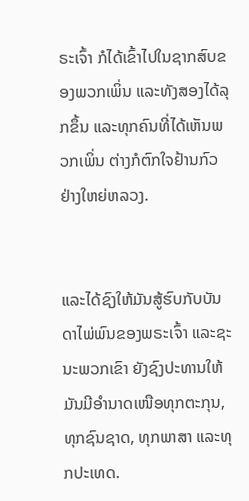ຣະເຈົ້າ ກໍໄດ້ເຂົ້າໄປໃນຊາກສົບຂອງພວກເພິ່ນ ແລະທັງສອງໄດ້ລຸກຂຶ້ນ ແລະທຸກຄົນທີ່ໄດ້ເຫັນພວກເພິ່ນ ຕ່າງກໍຕົກໃຈຢ້ານກົວຢ່າງໃຫຍ່ຫລວງ.


ແລະໄດ້ຊົງໃຫ້ມັນສູ້ຮົບກັບບັນດາໄພ່ພົນຂອງພຣະເຈົ້າ ແລະຊະນະພວກເຂົາ ຍັງຊົງປະທານໃຫ້ມັນມີອຳນາດເໜືອທຸກຕະກຸນ, ທຸກຊົນຊາດ, ທຸກພາສາ ແລະທຸກປະເທດ.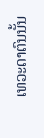ເທວະດາຕົນນັ້ນ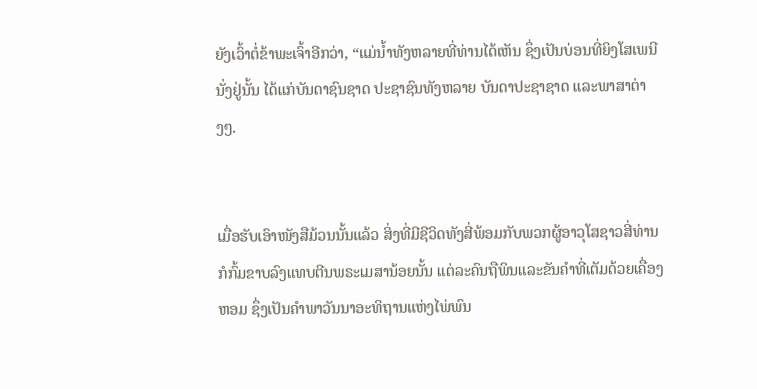ຍັງເວົ້າຕໍ່ຂ້າພະເຈົ້າອີກວ່າ, “ແມ່ນໍ້າທັງຫລາຍທີ່ທ່ານໄດ້ເຫັນ ຊຶ່ງເປັນບ່ອນທີ່ຍິງໂສເພນີນັ່ງຢູ່ນັ້ນ ໄດ້ແກ່ບັນດາຊົນຊາດ ປະຊາຊົນທັງຫລາຍ ບັນດາປະຊາຊາດ ແລະພາສາຕ່າງໆ.


ເມື່ອຮັບເອົາໜັງສືມ້ວນນັ້ນແລ້ວ ສິ່ງທີ່ມີຊີວິດທັງສີ່ພ້ອມກັບພວກຜູ້ອາວຸໂສຊາວສີ່ທ່ານ ກໍກົ້ມຂາບລົງແທບຕີນພຣະເມສານ້ອຍນັ້ນ ແຕ່ລະຄົນຖືພິນແລະຂັນຄຳທີ່ເຕັມດ້ວຍເຄື່ອງຫອມ ຊຶ່ງເປັນຄຳພາວັນນາອະທິຖານແຫ່ງໄພ່ພົນ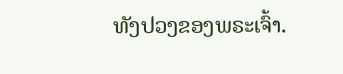ທັງປວງຂອງພຣະເຈົ້າ.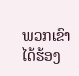ພວກເຂົາໄດ້ຮ້ອງ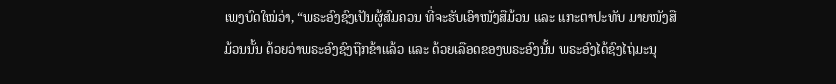ເພງບົດໃໝ່ວ່າ, “ພຣະອົງຊົງເປັນຜູ້ສົມຄວນ ທີ່ຈະຮັບເອົາໜັງສືມ້ວນ ແລະ ແກະຕາປະທັບ ມາຍໜັງສືມ້ວນນັ້ນ ດ້ວຍວ່າພຣະອົງຊົງຖືກຂ້າແລ້ວ ແລະ ດ້ວຍເລືອດຂອງພຣະອົງນັ້ນ ພຣະອົງໄດ້ຊົງໄຖ່ມະນຸ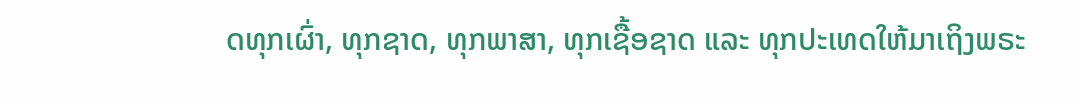ດທຸກເຜົ່າ, ທຸກຊາດ, ທຸກພາສາ, ທຸກເຊື້ອຊາດ ແລະ ທຸກປະເທດໃຫ້ມາເຖິງພຣະ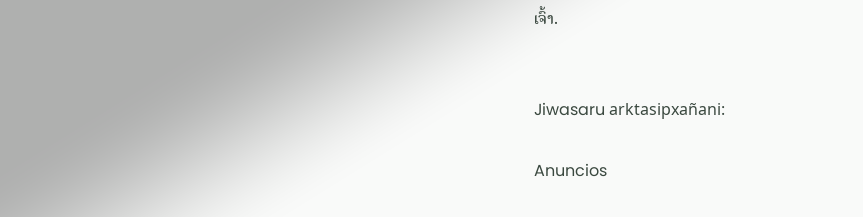ເຈົ້າ.


Jiwasaru arktasipxañani:

Anuncios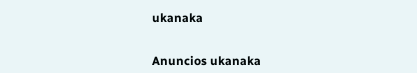ukanaka


Anuncios ukanaka